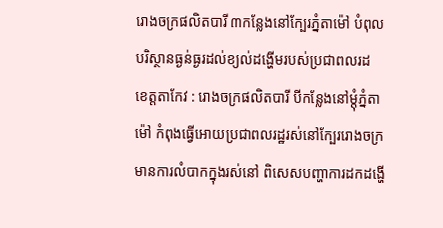រោងចក្រផលិតបារី ៣កន្លែងនៅក្បែរភ្នំតាម៉ៅ បំពុលបរិស្ថានធ្ងន់ធ្ងរដល់ខ្យល់ដង្ហើមរបស់ប្រជាពលរដ
ខេត្តតាកែវ : រោងចក្រផលិតបារី បីកន្លែងនៅម្តុំភ្នំតាម៉ៅ កំពុងធ្វើអោយប្រជាពលរដ្ឋរស់នៅក្បែររោងចក្រ មានការលំបាកក្នុងរស់នៅ ពិសេសបញ្ហាការដកដង្ហើ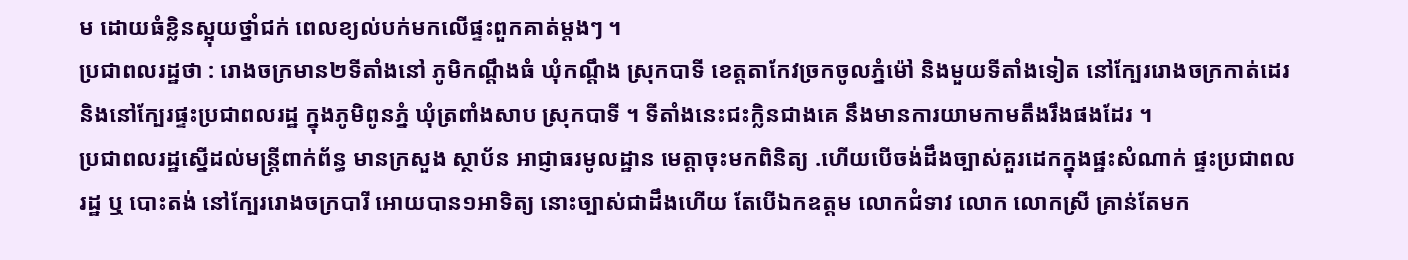ម ដោយធំខ្លិនស្អុយថ្នាំជក់ ពេលខ្យល់បក់មកលើផ្ទះពួកគាត់ម្តងៗ ។
ប្រជាពលរដ្ឋថា : រោងចក្រមាន២ទីតាំងនៅ ភូមិកណ្តឹងធំ ឃុំកណ្តឹង ស្រុកបាទី ខេត្តតាកែវច្រកចូលភ្នំម៉ៅ និងមួយទីតាំងទៀត នៅក្បែររោងចក្រកាត់ដេរ និងនៅក្បែរផ្ទះប្រជាពលរដ្ឋ ក្នុងភូមិពូនភ្នំ ឃុំត្រពាំងសាប ស្រុកបាទី ។ ទីតាំងនេះជះក្លិនជាងគេ នឹងមានការយាមកាមតឹងរឹងផងដែរ ។
ប្រជាពលរដ្ឋស្នើដល់មន្រ្តីពាក់ព័ន្ធ មានក្រសួង ស្ថាប័ន អាជ្ញាធរមូលដ្ឋាន មេត្តាចុះមកពិនិត្យ .ហើយបើចង់ដឹងច្បាស់គួរដេកក្នុងផ្ឋះសំណាក់ ផ្ទះប្រជាពលរដ្ឋ ឬ បោះតង់ នៅក្បែររោងចក្របារី អោយបាន១អាទិត្យ នោះច្បាស់ជាដឹងហើយ តែបើឯកឧត្តម លោកជំទាវ លោក លោកស្រី គ្រាន់តែមក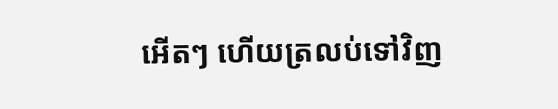អើតៗ ហើយត្រលប់ទៅវិញ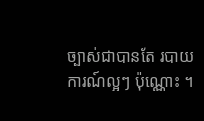ច្បាស់ជាបានតែ របាយការណ៍ល្អៗ ប៉ុណ្ណោះ ។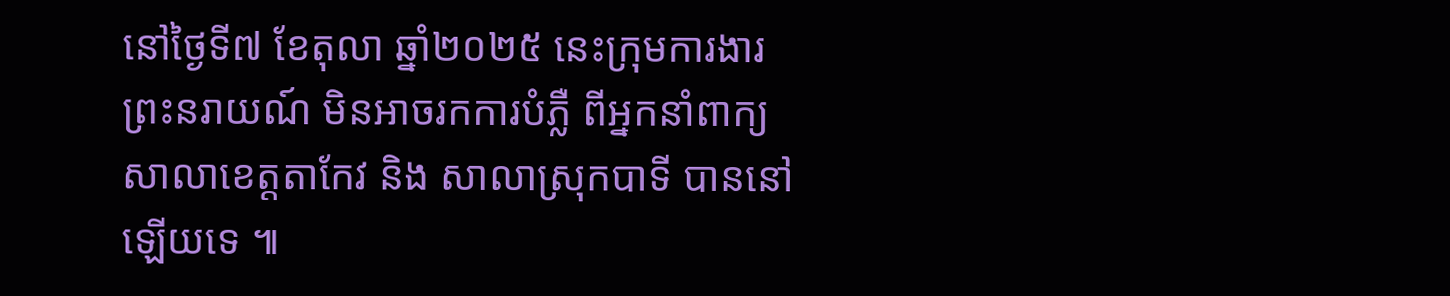នៅថ្ងៃទី៧ ខែតុលា ឆ្នាំ២០២៥ នេះក្រុមការងារព្រះនរាយណ៍ មិនអាចរកការបំភ្លឺ ពីអ្នកនាំពាក្យសាលាខេត្តតាកែវ និង សាលាស្រុកបាទី បាននៅឡើយទេ ៕